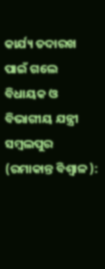କାର୍ଯ୍ୟ ତଦାରଖ ପାଇଁ ଗଲେ ବିଧାୟକ ଓ ବିଭାଗୀୟ ଯନ୍ତ୍ରୀ
ସମ୍ବଲପୁର (ରମାକାନ୍ତ ବିଶ୍ବାଳ ):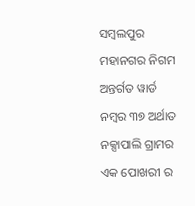ସମ୍ବଲପୁର ମହାନଗର ନିଗମ ଅନ୍ତର୍ଗତ ୱାର୍ଡ ନମ୍ବର ୩୭ ଅର୍ଥାତ ନକ୍ସାପାଲି ଗ୍ରାମର ଏକ ପୋଖରୀ ର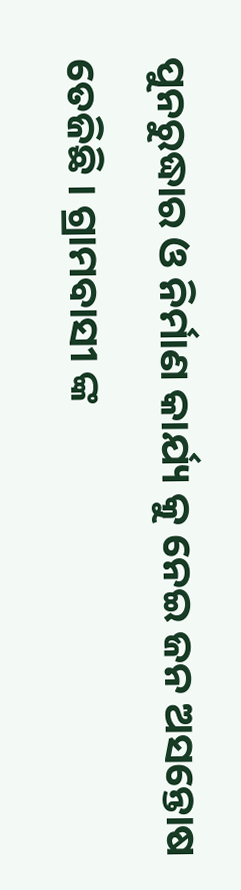ପୁନରୁଦ୍ଧାର ଓ ନିର୍ମାଣ କାର୍ଯ୍ୟ କୁ ନେଇ ଜନ ଅସନ୍ତୋଷ ତେଜିଛି । ଗ୍ରାମବାସୀ ଙ୍କ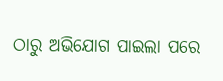ଠାରୁ ଅଭିଯୋଗ ପାଇଲା ପରେ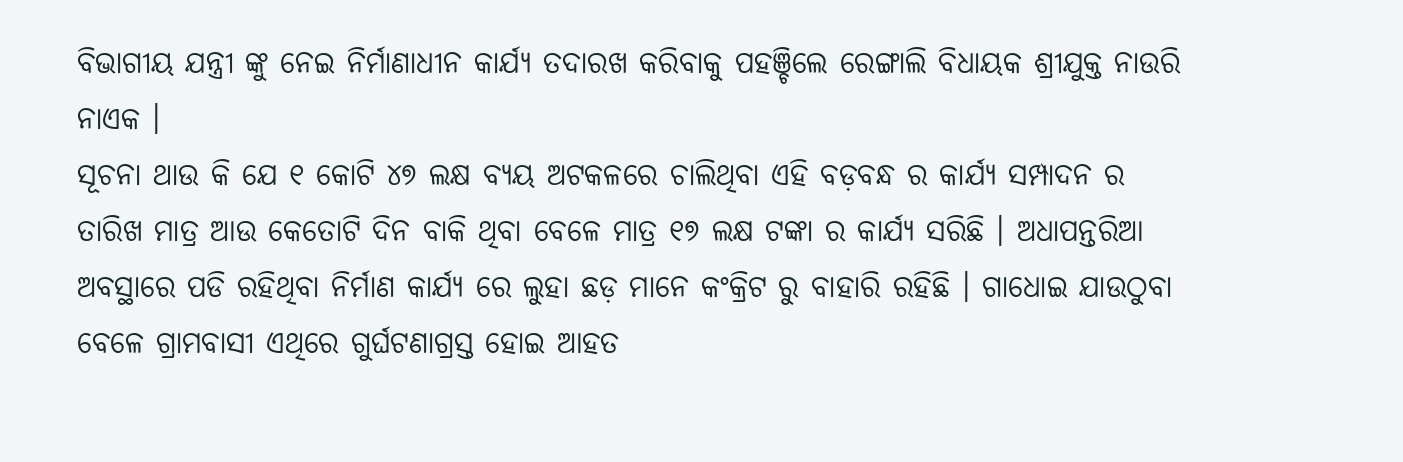ବିଭାଗୀୟ ଯନ୍ତ୍ରୀ ଙ୍କୁ ନେଇ ନିର୍ମାଣାଧୀନ କାର୍ଯ୍ୟ ତଦାରଖ କରିବାକୁ ପହଞ୍ଚିଲେ ରେଙ୍ଗାଲି ବିଧାୟକ ଶ୍ରୀଯୁକ୍ତ ନାଉରି ନାଏକ ।
ସୂଚନା ଥାଉ କି ଯେ ୧ କୋଟି ୪୭ ଲକ୍ଷ ବ୍ୟୟ ଅଟକଳରେ ଚାଲିଥିବା ଏହି ବଡ଼ବନ୍ଧ ର କାର୍ଯ୍ୟ ସମ୍ପାଦନ ର ତାରିଖ ମାତ୍ର ଆଉ କେତୋଟି ଦିନ ବାକି ଥିବା ବେଳେ ମାତ୍ର ୧୭ ଲକ୍ଷ ଟଙ୍କା ର କାର୍ଯ୍ୟ ସରିଛି । ଅଧାପନ୍ତରିଆ ଅବସ୍ଥାରେ ପଡି ରହିଥିବା ନିର୍ମାଣ କାର୍ଯ୍ୟ ରେ ଲୁହା ଛଡ଼ ମାନେ କଂକ୍ରିଟ ରୁ ବାହାରି ରହିଛି । ଗାଧୋଇ ଯାଉଠୁବା ବେଳେ ଗ୍ରାମବାସୀ ଏଥିରେ ଗୁର୍ଘଟଣାଗ୍ରସ୍ତ ହୋଇ ଆହତ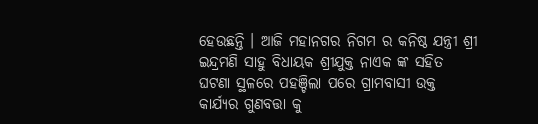ହେଉଛନ୍ତି । ଆଜି ମହାନଗର ନିଗମ ର କନିଷ୍ଠ ଯନ୍ତ୍ରୀ ଶ୍ରୀ ଇନ୍ଦ୍ରମଣି ସାହୁ ବିଧାୟକ ଶ୍ରୀଯୁକ୍ତ ନାଏକ ଙ୍କ ସହିତ ଘଟଣା ସ୍ଥଳରେ ପହଞ୍ଚିଲା ପରେ ଗ୍ରାମବାସୀ ଉକ୍ତ କାର୍ଯ୍ୟର ଗୁଣବତ୍ତା କୁ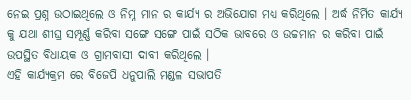ନେଇ ପ୍ରଶ୍ନ ଉଠାଇଥିଲେ ଓ ନିମ୍ନ ମାନ ର କାର୍ଯ୍ୟ ର ଅଭିଯୋଗ ମଧ୍ୟ କରିଥିଲେ । ଅର୍ଦ୍ଧ ନିର୍ମିତ କାର୍ଯ୍ୟ କୁ ଯଥା ଶୀଘ୍ର ସମ୍ପୂର୍ଣ୍ଣ କରିବା ସଙ୍ଗେ ସଙ୍ଗେ ପାଇଁ ସଠିକ ଭାବରେ ଓ ଉଚ୍ଚମାନ ର କରିବା ପାଇଁ ଉପସ୍ଥିତ ବିଧାୟକ ଓ ଗ୍ରାମବାସୀ ଦାବୀ କରିଥିଲେ ।
ଏହି କାର୍ଯ୍ୟକ୍ରମ ରେ ବିଜେପି ଧନୁପାଲି ମଣ୍ଡଳ ସଭାପତି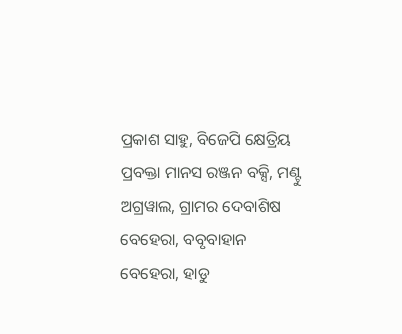ପ୍ରକାଶ ସାହୁ, ବିଜେପି କ୍ଷେତ୍ରିୟ ପ୍ରବକ୍ତା ମାନସ ରଞ୍ଜନ ବକ୍ସି, ମଣ୍ଟୁ ଅଗ୍ରୱାଲ, ଗ୍ରାମର ଦେବାଶିଷ ବେହେରା, ବବୃବାହାନ ବେହେରା, ହାଡୁ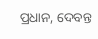ପ୍ରଧାନ, ଦେବନ୍ତ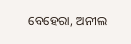ବେହେରା, ଅନୀଲ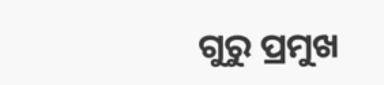ଗୁରୁ ପ୍ରମୁଖ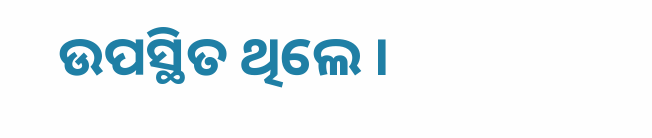ଉପସ୍ଥିତ ଥିଲେ ।